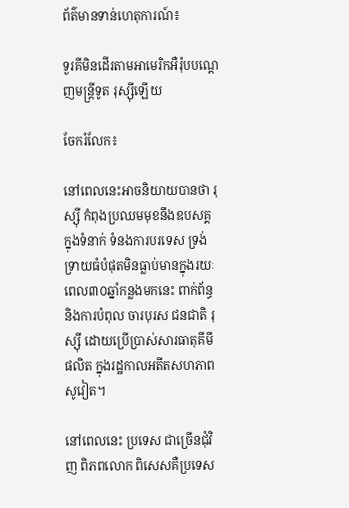ព័ត៌មានទាន់ហេតុការណ៍៖

ទួរគីមិនដើរតាមអាមេរិកអឺរ៉ុបបណ្តេញមន្ត្រីទូត រុស្ស៊ីឡើយ

ចែករំលែក៖

នៅពេលនេះអាចនិយាយបានថា រុស្ស៊ី កំពុងប្រឈមមុខនឹងឧបសគ្គ ក្នុងទំនាក់ ទំនងការបរទេស ទ្រង់ទ្រាយធំបំផុតមិនធ្លាប់មានក្នុងរយៈពេល៣០ឆ្នាំកន្លងមកនេះ ពាក់ព័ន្ធ និងការបំពុល ចារបុរស ជនជាតិ រុស្ស៊ី ដោយប្រើប្រាស់សារធាតុគីមី ផលិត ក្នុងរដ្ឋកាលអតីតសហភាពសូវៀត។

នៅពេលនេះ ប្រទេស ជាច្រើនជុំវិញ ពិភពលោក ពិសេសគឺប្រទេស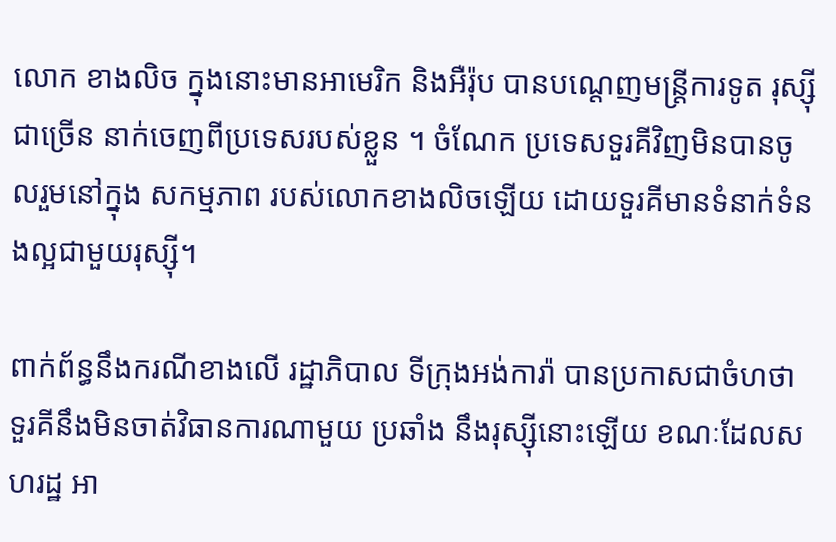លោក ខាងលិច ក្នុងនោះមានអាមេរិក និងអឺរ៉ុប បានបណ្តេញមន្ត្រីការទូត រុស្ស៊ីជាច្រើន នាក់ចេញពីប្រទេសរបស់ខ្លួន ។ ចំណែក ប្រទេសទួរគីវិញមិនបានចូលរួមនៅក្នុង សកម្មភាព របស់លោកខាងលិចឡើយ ដោយទួរគីមានទំនាក់ទំនងល្អជាមួយរុស្ស៊ី។

ពាក់ព័ន្ធនឹងករណីខាងលើ រដ្ឋាភិបាល ទីក្រុងអង់ការ៉ា បានប្រកាសជាចំហថា ទួរគីនឹងមិនចាត់វិធានការណាមួយ ប្រឆាំង នឹងរុស្ស៊ីនោះឡើយ ខណៈដែលសហរដ្ឋ អា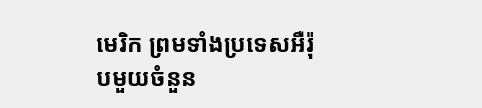មេរិក ព្រមទាំងប្រទេសអឺរ៉ុបមួយចំនួន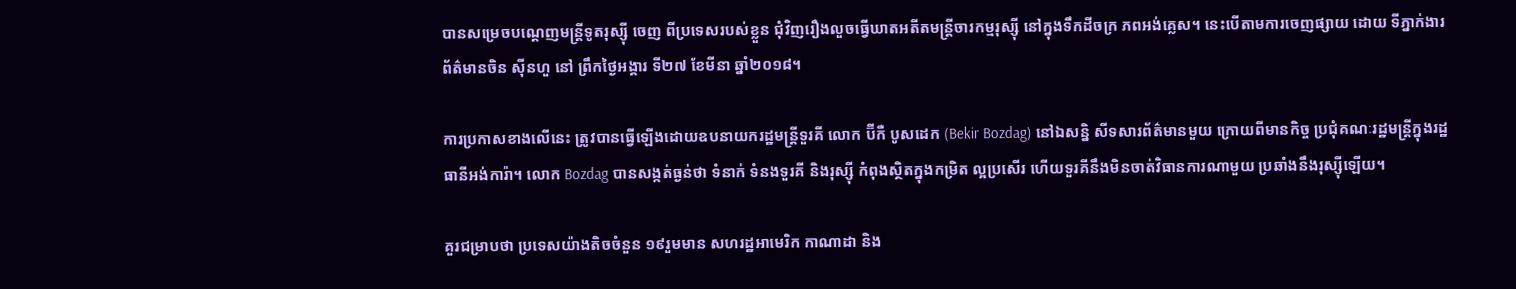បានសម្រេចបណ្តេញមន្រ្តីទូតរុស្ស៊ី ចេញ ពីប្រទេសរបស់ខ្លួន ជុំវិញរឿងលួចធ្វើឃាតអតីតមន្ត្រីចារកម្មរុស្ស៊ី នៅក្នុងទឹកដីចក្រ ភពអង់គ្លេស។ នេះបើតាមការចេញផ្សាយ ដោយ ទីភ្នាក់ងារព័ត៌មានចិន ស៊ីនហួ នៅ ព្រឹកថ្ងៃអង្គារ ទី២៧ ខែមីនា ឆ្នាំ២០១៨។

ការប្រកាសខាងលើនេះ ត្រូវបានធ្វើឡើងដោយឧបនាយករដ្ឋមន្រ្តីទួរគី លោក ប៊ីកឺ បូសដេក (Bekir Bozdag) នៅឯសន្និ សីទសារព័ត៌មានមួយ ក្រោយពីមានកិច្ច ប្រជុំគណៈរដ្ឋមន្រ្តីក្នុងរដ្ឋធានីអង់ការ៉ា។ លោក Bozdag បានសង្កត់ធ្ងន់ថា ទំនាក់ ទំនងទួរគី និងរុស្ស៊ី កំពុងស្ថិតក្នុងកម្រិត ល្អប្រសើរ ហើយទួរគីនឹងមិនចាត់វិធានការណាមួយ ប្រឆាំងនឹងរុស្ស៊ីឡើយ។

គួរជម្រាបថា ប្រទេសយ៉ាងតិចចំនួន ១៩រួមមាន សហរដ្ឋអាមេរិក កាណាដា និង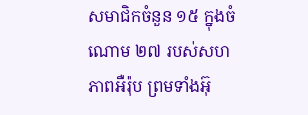សមាជិកចំនួន ១៥ ក្នុងចំណោម ២៧ របស់សហភាពអឺរ៉ុប ព្រមទាំងអ៊ុ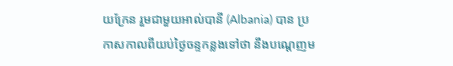យក្រែន រួមជាមួយអាល់បានី (Albania) បាន ប្រកាសកាលពីយប់ថ្ងៃចន្ទកន្លងទៅថា នឹងបណ្តេញម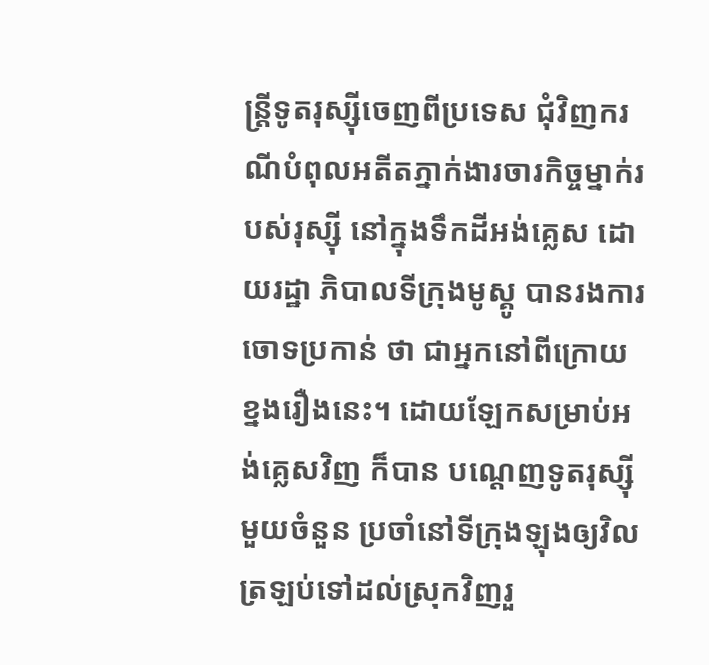ន្រ្តីទូតរុស្ស៊ីចេញពីប្រទេស ជុំវិញករណីបំពុលអតីតភ្នាក់ងារចារកិច្ចម្នាក់របស់រុស្ស៊ី នៅក្នុងទឹកដីអង់គ្លេស ដោយរដ្ឋា ភិបាលទីក្រុងមូស្គូ បានរងការចោទប្រកាន់ ថា ជាអ្នកនៅពីក្រោយខ្នងរឿងនេះ។ ដោយឡែកសម្រាប់អង់គ្លេសវិញ ក៏បាន បណ្តេញទូតរុស្ស៊ីមួយចំនួន ប្រចាំនៅទីក្រុងឡុងឲ្យវិលត្រឡប់ទៅដល់ស្រុកវិញរួ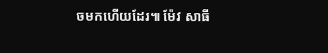ចមកហើយដែរ៕ ម៉ែវ សាធី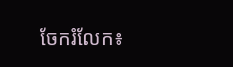ចែករំលែក៖